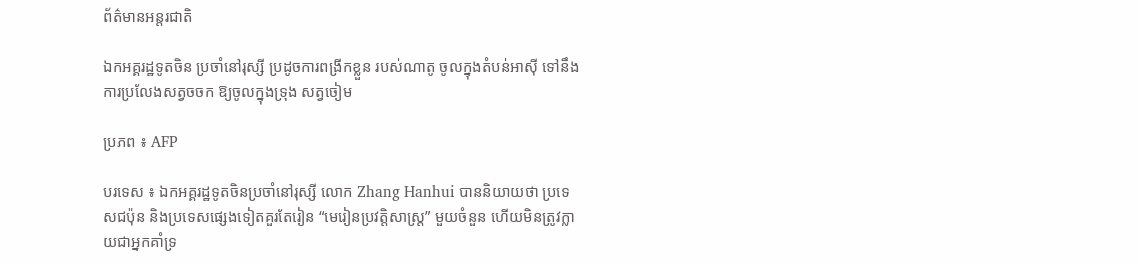ព័ត៌មានអន្តរជាតិ

ឯកអគ្គរដ្ឋទូតចិន ប្រចាំនៅរុស្សី ប្រដូចការពង្រីកខ្លួន របស់ណាតូ ចូលក្នុងតំបន់អាស៊ី ទៅនឹងការប្រលែងសត្វចចក ឱ្យចូលក្នុងទ្រុង សត្វចៀម

ប្រភព ៖ AFP

បរទេស ៖ ឯកអគ្គរដ្ឋទូតចិនប្រចាំនៅរុស្សី លោក Zhang Hanhui បាននិយាយថា ប្រទេសជប៉ុន និងប្រទេសផ្សេងទៀតគួរតែរៀន “មេរៀនប្រវត្តិសាស្ត្រ” មួយចំនួន ហើយមិនត្រូវក្លាយជាអ្នកគាំទ្រ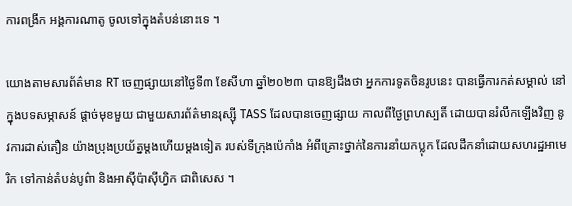ការពង្រីក អង្គការណាតូ ចូលទៅក្នុងតំបន់នោះទេ ។

យោងតាមសារព័ត៌មាន RT ចេញផ្សាយនៅថ្ងៃទី៣ ខែសីហា ឆ្នាំ២០២៣ បានឱ្យដឹងថា អ្នកការទូតចិនរូបនេះ បានធ្វើការកត់សម្គាល់ នៅក្នុងបទសម្ភាសន៍ ផ្តាច់មុខមួយ ជាមួយសារព័ត៌មានរុស្ស៊ី TASS ដែលបានចេញផ្សាយ កាលពីថ្ងៃព្រហស្បតិ៍ ដោយបានរំលឹកឡើងវិញ នូវការដាស់តឿន យ៉ាងប្រុងប្រយ័ត្នម្តងហើយម្តងទៀត របស់ទីក្រុងប៉េកាំង អំពីគ្រោះថ្នាក់នៃការនាំយកប្លុក ដែលដឹកនាំដោយសហរដ្ឋអាមេរិក ទៅកាន់តំបន់បូព៌ា និងអាស៊ីប៉ាស៊ីហ្វិក ជាពិសេស ។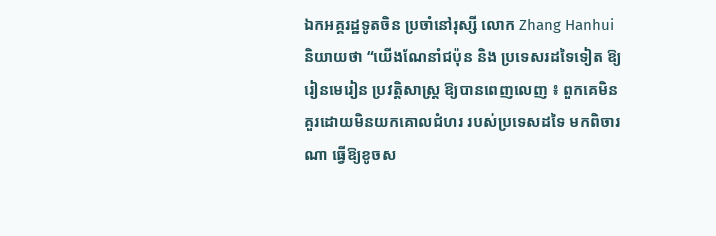ឯកអគ្គរដ្ឋទូតចិន ប្រចាំនៅរុស្សី លោក Zhang Hanhui និយាយថា “យើងណែនាំជប៉ុន និង ប្រទេសរដទៃទៀត ឱ្យរៀនមេរៀន ប្រវត្តិសាស្ត្រ ឱ្យបានពេញលេញ ៖ ពួកគេមិនគួរដោយមិនយកគោលជំហរ របស់ប្រទេសដទៃ មកពិចារណា ធ្វើឱ្យខូចស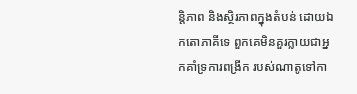ន្តិភាព និងស្ថិរភាពក្នុងតំបន់ ដោយឯកតោភាគីទេ ពួកគេមិនគួរក្លាយជាអ្នកគាំទ្រការពង្រីក របស់ណាតូទៅកា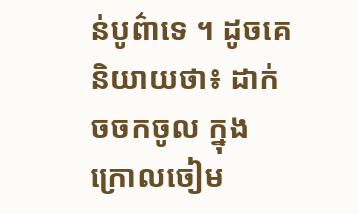ន់បូព៌ាទេ ។ ដូចគេនិយាយថា៖ ដាក់ចចកចូល ក្នុងក្រោលចៀម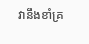វានឹងខាំគ្រ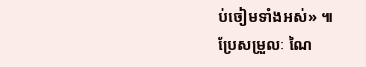ប់ចៀមទាំងអស់» ៕
ប្រែសម្រួលៈ ណៃ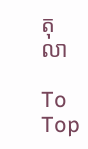តុលា

To Top